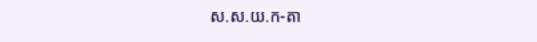ស.ស.យ.ក-តា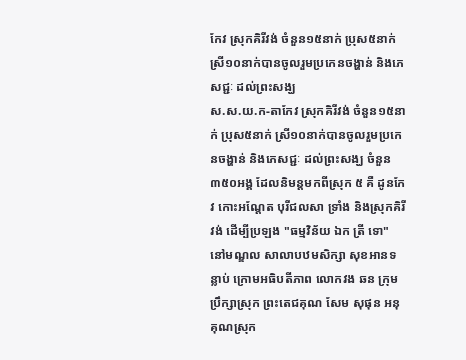កែវ ស្រុកគិរីវង់ ចំនួន១៥នាក់ ប្រុស៥នាក់ ស្រី១០នាក់បានចូលរួមប្រកេនចង្ហាន់ និងភេសជ្ជៈ ដល់ព្រះសង្ឃ
ស.ស.យ.ក-តាកែវ ស្រុកគិរីវង់ ចំនួន១៥នាក់ ប្រុស៥នាក់ ស្រី១០នាក់បានចូលរួមប្រកេនចង្ហាន់ និងភេសជ្ជៈ ដល់ព្រះសង្ឃ ចំនួន ៣៥០អង្គ ដែលនិមន្តមកពីស្រុក ៥ គឺ ដូនកែវ កោះអណ្តែត បុរីជលសា ទ្រាំង និងស្រុកគិរីវង់ ដើម្បីប្រឡង "ធម្មវិន័យ ឯក ត្រី ទោ" នៅមណ្ឌល សាលាបឋមសិក្សា សុខអានទន្លាប់ ក្រោមអធិបតីភាព លោកវង ឆន ក្រុមប្រឹក្សាស្រុក ព្រះតេជគុណ សែម សុផុន អនុគុណស្រុក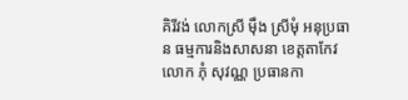គិរីវង់ លោកស្រី ម៉ឹង ស្រីមុំ អនុប្រធាន ធម្មការនិងសាសនា ខេត្តតាកែវ លោក ភុំ សុវណ្ណ ប្រធានកា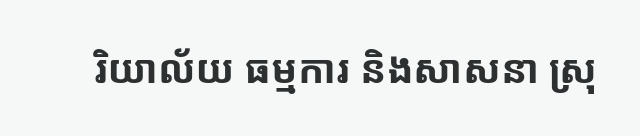រិយាល័យ ធម្មការ និងសាសនា ស្រុ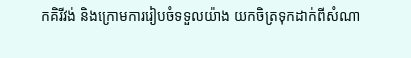កគិរីវង់ និងក្រោមការរៀបចំទទួលយ៉ាង យកចិត្រទុកដាក់ពីសំណា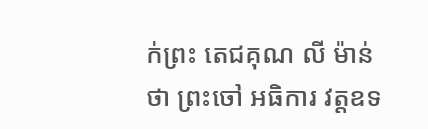ក់ព្រះ តេជគុណ លី ម៉ាន់ថា ព្រះចៅ អធិការ វត្តឧទ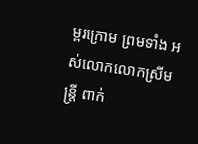ម្ពរក្រោម ព្រមទាំង អស់លោកលោកស្រីមន្ត្រី ពាក់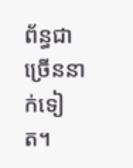ព័ន្ធជាច្រើននាក់ទៀត។